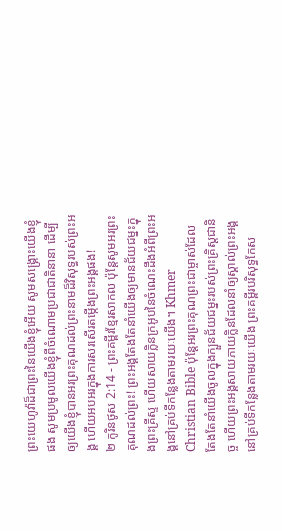ព្រះយេហូវ៉ាដ៏ជាព្រះនៃយើងខ្ញុំអើយ សូមសង្គ្រោះយើងខ្ញុំផង សូមប្រមូលយើងខ្ញុំពីចំណោមប្រជាជាតិនានា ដើម្បីឲ្យយើងខ្ញុំបានអរព្រះគុណដល់ព្រះនាមដ៏វិសុទ្ធរបស់ព្រះអង្គ ហើយអបអរក្នុងការសរសើរតម្កើងព្រះអង្គផង!
២ កូរិនថូស 2:14 - ព្រះគម្ពីរខ្មែរសាកល ប៉ុន្តែសូមអរព្រះគុណដល់ព្រះ! ព្រះអង្គតែងតែនាំយើងឲ្យមានជ័យជម្នះក្នុងព្រះគ្រីស្ទ ហើយសាយក្លិនក្រអូបនៃចំណេះដឹងអំពីព្រះអង្គនៅគ្រប់ទីកន្លែងតាមរយៈយើង។ Khmer Christian Bible ប៉ុន្ដែអរព្រះគុណព្រះជាម្ចាស់ដែលតែងតែនាំយើងចូលក្នុងក្បួនជ័យជម្នះរបស់ព្រះគ្រិស្ដជានិច្ច ហើយព្រះអង្គសាយភាយក្លិនដែលនាំឲ្យស្គាល់ព្រះអង្គ នៅគ្រប់ទីកន្លែងតាមរយៈយើង ព្រះគម្ពីរបរិសុទ្ធកែស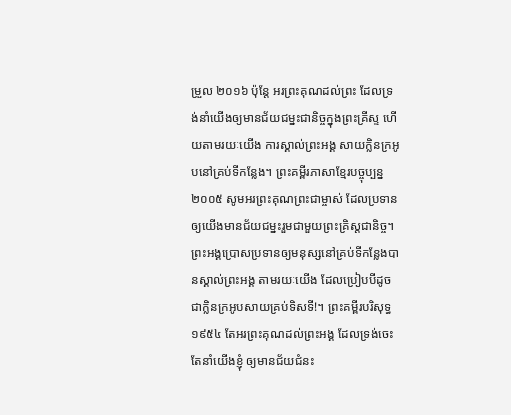ម្រួល ២០១៦ ប៉ុន្ដែ អរព្រះគុណដល់ព្រះ ដែលទ្រង់នាំយើងឲ្យមានជ័យជម្នះជានិច្ចក្នុងព្រះគ្រីស្ទ ហើយតាមរយៈយើង ការស្គាល់ព្រះអង្គ សាយក្លិនក្រអូបនៅគ្រប់ទីកន្លែង។ ព្រះគម្ពីរភាសាខ្មែរបច្ចុប្បន្ន ២០០៥ សូមអរព្រះគុណព្រះជាម្ចាស់ ដែលប្រទានឲ្យយើងមានជ័យជម្នះរួមជាមួយព្រះគ្រិស្តជានិច្ច។ ព្រះអង្គប្រោសប្រទានឲ្យមនុស្សនៅគ្រប់ទីកន្លែងបានស្គាល់ព្រះអង្គ តាមរយៈយើង ដែលប្រៀបបីដូចជាក្លិនក្រអូបសាយគ្រប់ទិសទី!។ ព្រះគម្ពីរបរិសុទ្ធ ១៩៥៤ តែអរព្រះគុណដល់ព្រះអង្គ ដែលទ្រង់ចេះតែនាំយើងខ្ញុំ ឲ្យមានជ័យជំនះ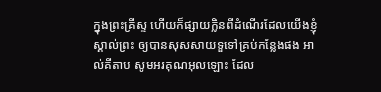ក្នុងព្រះគ្រីស្ទ ហើយក៏ផ្សាយក្លិនពីដំណើរដែលយើងខ្ញុំស្គាល់ព្រះ ឲ្យបានសុសសាយទួទៅគ្រប់កន្លែងផង អាល់គីតាប សូមអរគុណអុលឡោះ ដែល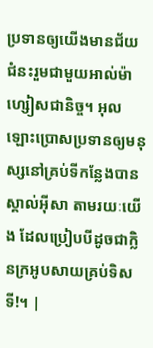ប្រទានឲ្យយើងមានជ័យជំនះរួមជាមួយអាល់ម៉ាហ្សៀសជានិច្ច។ អុលឡោះប្រោសប្រទានឲ្យមនុស្សនៅគ្រប់ទីកន្លែងបានស្គាល់អ៊ីសា តាមរយៈយើង ដែលប្រៀបបីដូចជាក្លិនក្រអូបសាយគ្រប់ទិសទី!។ |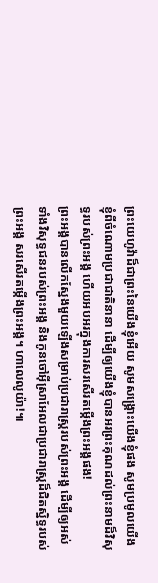ព្រះយេហូវ៉ាដ៏ជាព្រះនៃយើងខ្ញុំអើយ សូមសង្គ្រោះយើងខ្ញុំផង សូមប្រមូលយើងខ្ញុំពីចំណោមប្រជាជាតិនានា ដើម្បីឲ្យយើងខ្ញុំបានអរព្រះគុណដល់ព្រះនាមដ៏វិសុទ្ធរបស់ព្រះអង្គ ហើយអបអរក្នុងការសរសើរតម្កើងព្រះអង្គផង!
ព្រះអង្គបានលើកស្នែងមួយឡើងសម្រាប់ប្រជារាស្ត្ររបស់ព្រះអង្គ ដើម្បីឲ្យអស់ទាំងវិសុទ្ធជនរបស់ព្រះអង្គ និងកូនចៅអ៊ីស្រាអែលជាប្រជារាស្ត្រដ៏ជិតស្និទ្ធរបស់ព្រះអង្គ សរសើរតម្កើងព្រះអង្គ។ ហាលេលូយ៉ា!៕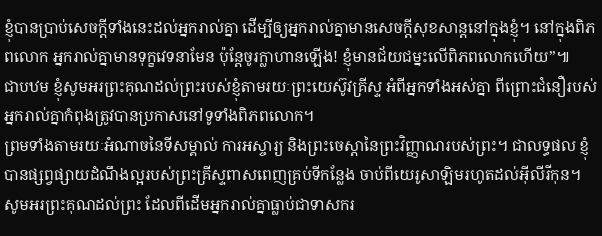ខ្ញុំបានប្រាប់សេចក្ដីទាំងនេះដល់អ្នករាល់គ្នា ដើម្បីឲ្យអ្នករាល់គ្នាមានសេចក្ដីសុខសាន្តនៅក្នុងខ្ញុំ។ នៅក្នុងពិភពលោក អ្នករាល់គ្នាមានទុក្ខវេទនាមែន ប៉ុន្តែចូរក្លាហានឡើង! ខ្ញុំមានជ័យជម្នះលើពិភពលោកហើយ”៕
ជាបឋម ខ្ញុំសូមអរព្រះគុណដល់ព្រះរបស់ខ្ញុំតាមរយៈព្រះយេស៊ូវគ្រីស្ទ អំពីអ្នកទាំងអស់គ្នា ពីព្រោះជំនឿរបស់អ្នករាល់គ្នាកំពុងត្រូវបានប្រកាសនៅទូទាំងពិភពលោក។
ព្រមទាំងតាមរយៈអំណាចនៃទីសម្គាល់ ការអស្ចារ្យ និងព្រះចេស្ដានៃព្រះវិញ្ញាណរបស់ព្រះ។ ជាលទ្ធផល ខ្ញុំបានផ្សព្វផ្សាយដំណឹងល្អរបស់ព្រះគ្រីស្ទពាសពេញគ្រប់ទីកន្លែង ចាប់ពីយេរូសាឡិមរហូតដល់អ៊ីលីរីកុន។
សូមអរព្រះគុណដល់ព្រះ ដែលពីដើមអ្នករាល់គ្នាធ្លាប់ជាទាសករ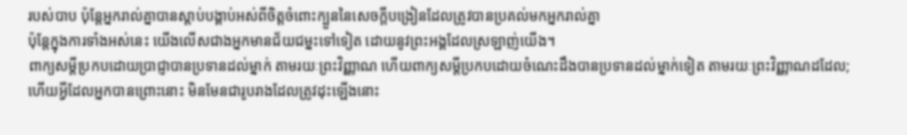របស់បាប ប៉ុន្តែអ្នករាល់គ្នាបានស្ដាប់បង្គាប់អស់ពីចិត្តចំពោះក្បួននៃសេចក្ដីបង្រៀនដែលត្រូវបានប្រគល់មកអ្នករាល់គ្នា
ប៉ុន្តែក្នុងការទាំងអស់នេះ យើងលើសជាងអ្នកមានជ័យជម្នះទៅទៀត ដោយនូវព្រះអង្គដែលស្រឡាញ់យើង។
ពាក្យសម្ដីប្រកបដោយប្រាជ្ញាបានប្រទានដល់ម្នាក់ តាមរយៈព្រះវិញ្ញាណ ហើយពាក្យសម្ដីប្រកបដោយចំណេះដឹងបានប្រទានដល់ម្នាក់ទៀត តាមរយៈព្រះវិញ្ញាណដដែល;
ហើយអ្វីដែលអ្នកបានព្រោះនោះ មិនមែនជារូបរាងដែលត្រូវដុះឡើងនោះ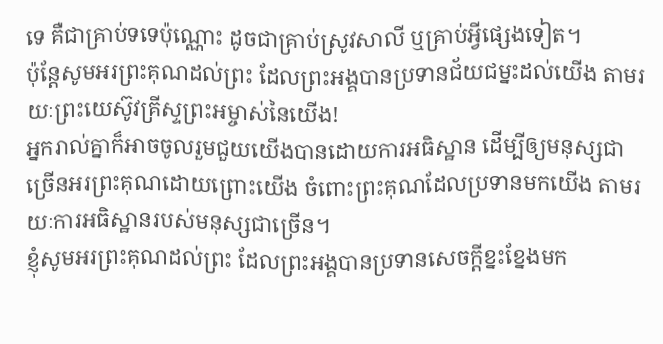ទេ គឺជាគ្រាប់ទទេប៉ុណ្ណោះ ដូចជាគ្រាប់ស្រូវសាលី ឬគ្រាប់អ្វីផ្សេងទៀត។
ប៉ុន្តែសូមអរព្រះគុណដល់ព្រះ ដែលព្រះអង្គបានប្រទានជ័យជម្នះដល់យើង តាមរយៈព្រះយេស៊ូវគ្រីស្ទព្រះអម្ចាស់នៃយើង!
អ្នករាល់គ្នាក៏អាចចូលរួមជួយយើងបានដោយការអធិស្ឋាន ដើម្បីឲ្យមនុស្សជាច្រើនអរព្រះគុណដោយព្រោះយើង ចំពោះព្រះគុណដែលប្រទានមកយើង តាមរយៈការអធិស្ឋានរបស់មនុស្សជាច្រើន។
ខ្ញុំសូមអរព្រះគុណដល់ព្រះ ដែលព្រះអង្គបានប្រទានសេចក្ដីខ្នះខ្នែងមក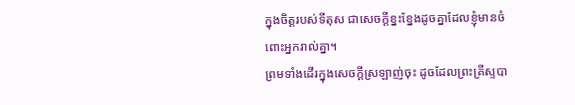ក្នុងចិត្តរបស់ទីតុស ជាសេចក្ដីខ្នះខ្នែងដូចគ្នាដែលខ្ញុំមានចំពោះអ្នករាល់គ្នា។
ព្រមទាំងដើរក្នុងសេចក្ដីស្រឡាញ់ចុះ ដូចដែលព្រះគ្រីស្ទបា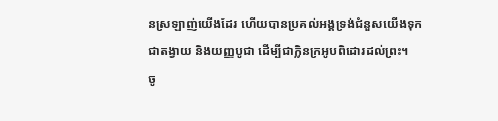នស្រឡាញ់យើងដែរ ហើយបានប្រគល់អង្គទ្រង់ជំនួសយើងទុកជាតង្វាយ និងយញ្ញបូជា ដើម្បីជាក្លិនក្រអូបពិដោរដល់ព្រះ។
ចូ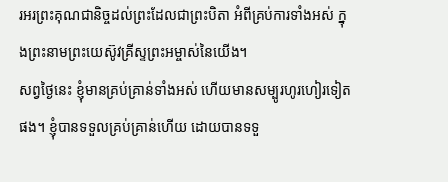រអរព្រះគុណជានិច្ចដល់ព្រះដែលជាព្រះបិតា អំពីគ្រប់ការទាំងអស់ ក្នុងព្រះនាមព្រះយេស៊ូវគ្រីស្ទព្រះអម្ចាស់នៃយើង។
សព្វថ្ងៃនេះ ខ្ញុំមានគ្រប់គ្រាន់ទាំងអស់ ហើយមានសម្បូរហូរហៀរទៀតផង។ ខ្ញុំបានទទួលគ្រប់គ្រាន់ហើយ ដោយបានទទួ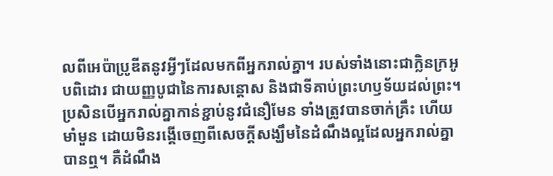លពីអេប៉ាប្រូឌីតនូវអ្វីៗដែលមកពីអ្នករាល់គ្នា។ របស់ទាំងនោះជាក្លិនក្រអូបពិដោរ ជាយញ្ញបូជានៃការសន្ដោស និងជាទីគាប់ព្រះហឫទ័យដល់ព្រះ។
ប្រសិនបើអ្នករាល់គ្នាកាន់ខ្ជាប់នូវជំនឿមែន ទាំងត្រូវបានចាក់គ្រឹះ ហើយមាំមួន ដោយមិនរង្គើចេញពីសេចក្ដីសង្ឃឹមនៃដំណឹងល្អដែលអ្នករាល់គ្នាបានឮ។ គឺដំណឹង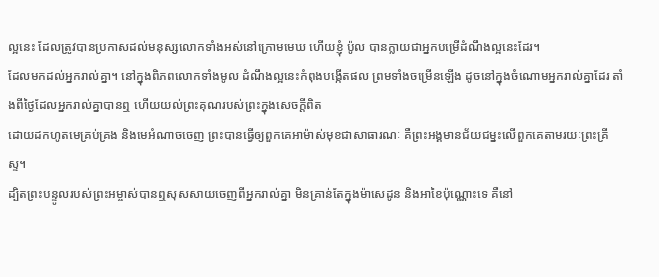ល្អនេះ ដែលត្រូវបានប្រកាសដល់មនុស្សលោកទាំងអស់នៅក្រោមមេឃ ហើយខ្ញុំ ប៉ូល បានក្លាយជាអ្នកបម្រើដំណឹងល្អនេះដែរ។
ដែលមកដល់អ្នករាល់គ្នា។ នៅក្នុងពិភពលោកទាំងមូល ដំណឹងល្អនេះកំពុងបង្កើតផល ព្រមទាំងចម្រើនឡើង ដូចនៅក្នុងចំណោមអ្នករាល់គ្នាដែរ តាំងពីថ្ងៃដែលអ្នករាល់គ្នាបានឮ ហើយយល់ព្រះគុណរបស់ព្រះក្នុងសេចក្ដីពិត
ដោយដកហូតមេគ្រប់គ្រង និងមេអំណាចចេញ ព្រះបានធ្វើឲ្យពួកគេអាម៉ាស់មុខជាសាធារណៈ គឺព្រះអង្គមានជ័យជម្នះលើពួកគេតាមរយៈព្រះគ្រីស្ទ។
ដ្បិតព្រះបន្ទូលរបស់ព្រះអម្ចាស់បានឮសុសសាយចេញពីអ្នករាល់គ្នា មិនគ្រាន់តែក្នុងម៉ាសេដូន និងអាខៃប៉ុណ្ណោះទេ គឺនៅ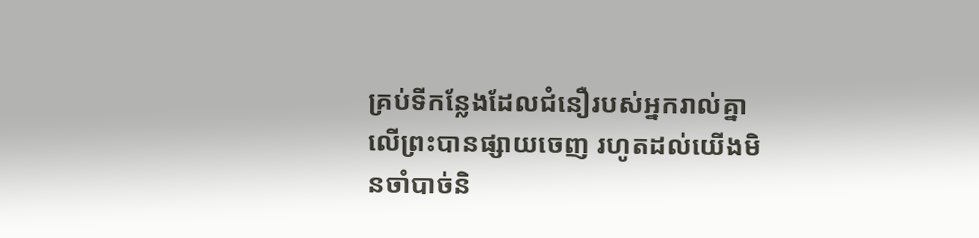គ្រប់ទីកន្លែងដែលជំនឿរបស់អ្នករាល់គ្នាលើព្រះបានផ្សាយចេញ រហូតដល់យើងមិនចាំបាច់និ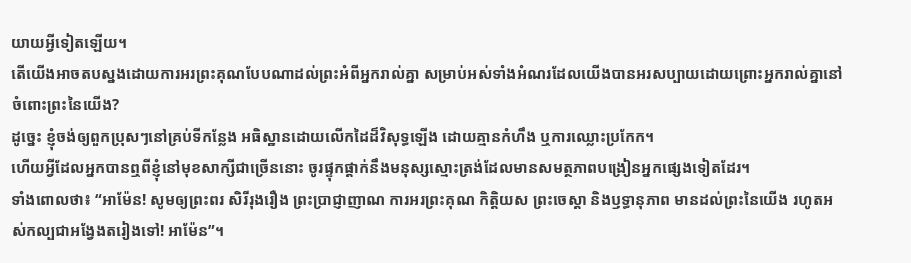យាយអ្វីទៀតឡើយ។
តើយើងអាចតបស្នងដោយការអរព្រះគុណបែបណាដល់ព្រះអំពីអ្នករាល់គ្នា សម្រាប់អស់ទាំងអំណរដែលយើងបានអរសប្បាយដោយព្រោះអ្នករាល់គ្នានៅចំពោះព្រះនៃយើង?
ដូច្នេះ ខ្ញុំចង់ឲ្យពួកប្រុសៗនៅគ្រប់ទីកន្លែង អធិស្ឋានដោយលើកដៃដ៏វិសុទ្ធឡើង ដោយគ្មានកំហឹង ឬការឈ្លោះប្រកែក។
ហើយអ្វីដែលអ្នកបានឮពីខ្ញុំនៅមុខសាក្សីជាច្រើននោះ ចូរផ្ទុកផ្ដាក់នឹងមនុស្សស្មោះត្រង់ដែលមានសមត្ថភាពបង្រៀនអ្នកផ្សេងទៀតដែរ។
ទាំងពោលថា៖ “អាម៉ែន! សូមឲ្យព្រះពរ សិរីរុងរឿង ព្រះប្រាជ្ញាញាណ ការអរព្រះគុណ កិត្តិយស ព្រះចេស្ដា និងឫទ្ធានុភាព មានដល់ព្រះនៃយើង រហូតអស់កល្បជាអង្វែងតរៀងទៅ! អាម៉ែន”។